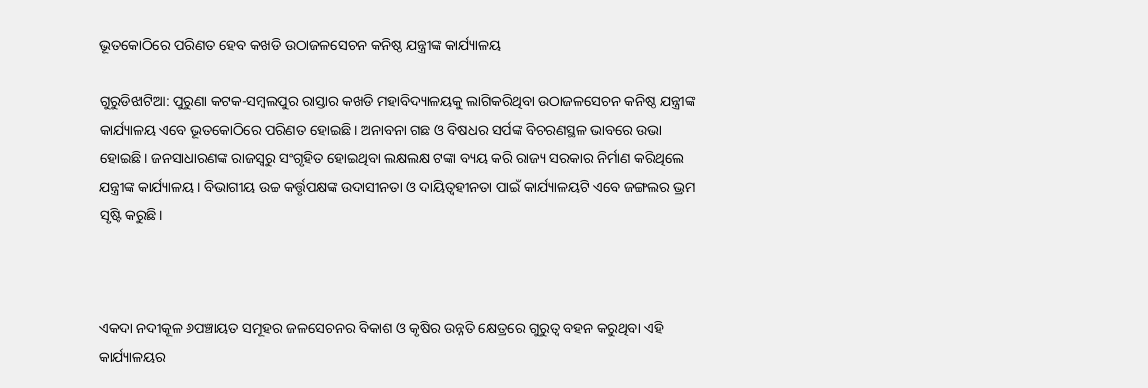ଭୂତକୋଠିରେ ପରିଣତ ହେବ କଖଡି ଉଠାଜଳସେଚନ କନିଷ୍ଠ ଯନ୍ତ୍ରୀଙ୍କ କାର୍ଯ୍ୟାଳୟ

ଗୁରୁଡିଝାଟିଆ: ପୁରୁଣା କଟକ-ସମ୍ବଲପୁର ରାସ୍ତାର କଖଡି ମହାବିଦ୍ୟାଳୟକୁ ଲାଗିକରିଥିବା ଉଠାଜଳସେଚନ କନିଷ୍ଠ ଯନ୍ତ୍ରୀଙ୍କ କାର୍ଯ୍ୟାଳୟ ଏବେ ଭୂତକୋଠିରେ ପରିଣତ ହୋଇଛି। ଅନାବନା ଗଛ ଓ ବିଷଧର ସର୍ପଙ୍କ ବିଚରଣସ୍ଥଳ ଭାବରେ ଉଭା ହୋଇଛି। ଜନସାଧାରଣଙ୍କ ରାଜସ୍ୱରୁ ସଂଗୃହିତ ହୋଇଥିବା ଲକ୍ଷଲକ୍ଷ ଟଙ୍କା ବ୍ୟୟ କରି ରାଜ୍ୟ ସରକାର ନିର୍ମାଣ କରିଥିଲେ ଯନ୍ତ୍ରୀଙ୍କ କାର୍ଯ୍ୟାଳୟ। ବିଭାଗୀୟ ଉଚ୍ଚ କର୍ତ୍ତୃପକ୍ଷଙ୍କ ଉଦାସୀନତା ଓ ଦାୟିତ୍ୱହୀନତା ପାଇଁ କାର୍ଯ୍ୟାଳୟଟି ଏବେ ଜଙ୍ଗଲର ଭ୍ରମ ସୃଷ୍ଟି କରୁଛି।



ଏକଦା ନଦୀକୂଳ ୬ପଞ୍ଚାୟତ ସମୂହର ଜଳସେଚନର ବିକାଶ ଓ କୃଷିର ଉନ୍ନତି କ୍ଷେତ୍ରରେ ଗୁରୁତ୍ୱ ବହନ କରୁଥିବା ଏହି କାର୍ଯ୍ୟାଳୟର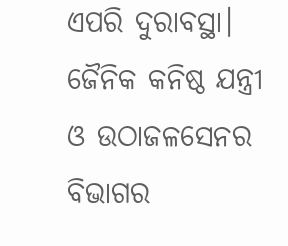ଏପରି ଦୁରାବସ୍ଥା। ଜୈନିକ କନିଷ୍ଠ ଯନ୍ତ୍ରୀ ଓ ଉଠାଜଳସେନର ବିଭାଗର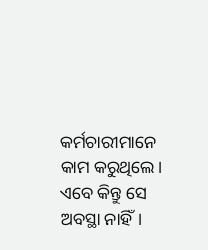କର୍ମଚାରୀମାନେ କାମ କରୁଥିଲେ। ଏବେ କିନ୍ତୁ ସେ ଅବସ୍ଥା ନାହିଁ।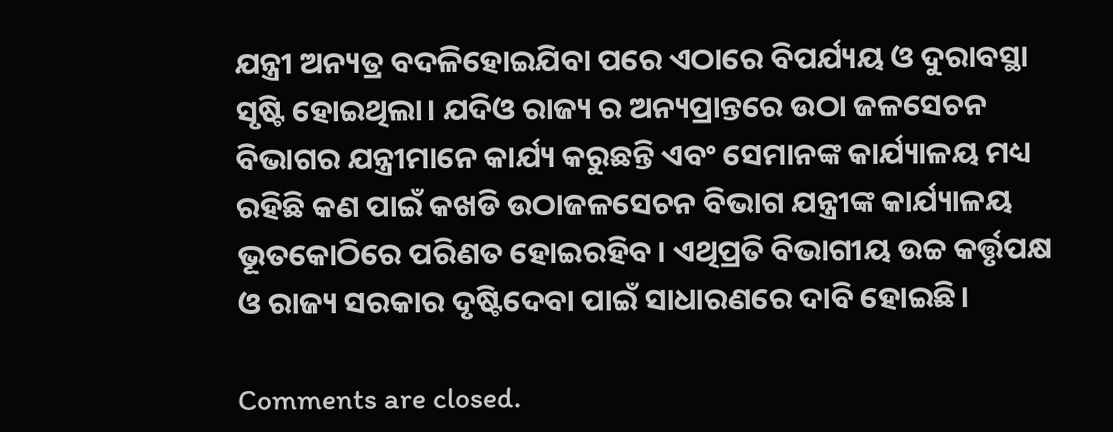ଯନ୍ତ୍ରୀ ଅନ୍ୟତ୍ର ବଦଳିହୋଇଯିବା ପରେ ଏଠାରେ ବିପର୍ଯ୍ୟୟ ଓ ଦୁରାବସ୍ଥା ସୃଷ୍ଟି ହୋଇଥିଲା। ଯଦିଓ ରାଜ୍ୟ ର ଅନ୍ୟପ୍ରାନ୍ତରେ ଉଠା ଜଳସେଚନ ବିଭାଗର ଯନ୍ତ୍ରୀମାନେ କାର୍ଯ୍ୟ କରୁଛନ୍ତି ଏବଂ ସେମାନଙ୍କ କାର୍ଯ୍ୟାଳୟ ମଧ୍ୟ ରହିଛି କଣ ପାଇଁ କଖଡି ଉଠାଜଳସେଚନ ବିଭାଗ ଯନ୍ତ୍ରୀଙ୍କ କାର୍ଯ୍ୟାଳୟ ଭୂତକୋଠିରେ ପରିଣତ ହୋଇରହିବ। ଏଥିପ୍ରତି ବିଭାଗୀୟ ଉଚ୍ଚ କର୍ତ୍ତୃପକ୍ଷ ଓ ରାଜ୍ୟ ସରକାର ଦୃଷ୍ଟିଦେବା ପାଇଁ ସାଧାରଣରେ ଦାବି ହୋଇଛି।

Comments are closed.